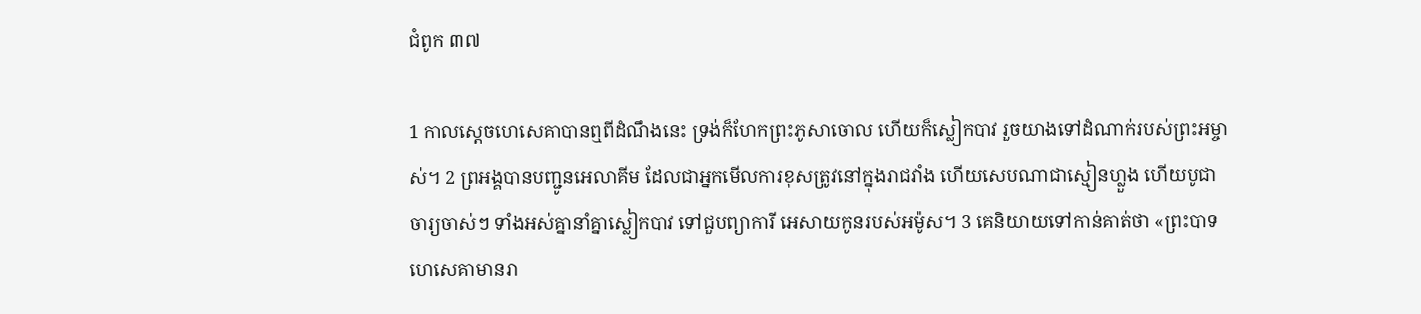ជំពូក ៣៧

1 កាលស្តេចហេសេគាបានឮពីដំណឹងនេះ ទ្រង់ក៏ហែកព្រះភូសាចោល ហើយក៏ស្លៀកបាវ រួចយាងទៅដំណាក់របស់ព្រះអម្ចាស់។ 2 ព្រអង្គបានបញ្ជូនអេលាគីម ដែលជាអ្នកមើលការខុសត្រូវនៅក្នុងរាជវាំង ហើយសេបណាជាស្មៀនហ្លួង ហើយបូជាចារ្យចាស់ៗ ទាំងអស់គ្នានាំគ្នាស្លៀកបាវ ទៅជួបព្យាការី អេសាយកូនរបស់អម៉ូស។ 3 គេនិយាយទៅកាន់គាត់ថា «ព្រះបាទហេសេគាមានរា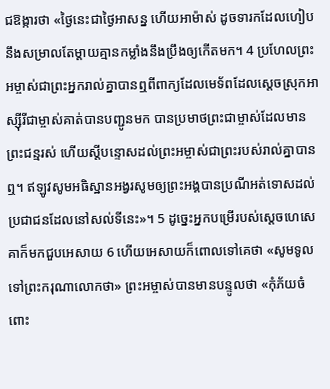ជឱង្ការថា «ថ្ងៃនេះជាថ្ងៃអាសន្ន ហើយអាម៉ាស់ ដូចទារកដែលហៀបនឹងសម្រាលតែម្តាយគ្មានកម្លាំងនឹងប្រឹងឲ្យកើតមក។ 4 ប្រហែលព្រះអម្ចាស់ជាព្រះអ្នករាល់គ្នាបានឮពីពាក្យដែលមេទ័ពដែលស្តេចស្រុកអាស្ស៊ីរីជាម្ចាស់គាត់បានបញ្ជូនមក បានប្រមាថព្រះជាម្ចាស់ដែលមានព្រះជន្មរស់ ហើយស្តីបន្ទោសដល់ព្រះអម្ចាស់ជាព្រះរបស់រាល់គ្នាបានឮ។ ឥឡូវសូមអធិស្ឋានអង្វរសូមឲ្យព្រះអង្គបានប្រណីអត់ទោសដល់ប្រជាជនដែលនៅសល់ទីនេះ»។ 5 ដូច្នេះអ្នកបម្រើរបស់ស្តេចហេសេគាក៏មកជួបអេសាយ 6 ហើយអេសាយក៏ពោលទៅគេថា «សូមទូលទៅព្រះករុណាលោកថា» ព្រះអម្ចាស់បានមានបន្ទូលថា «កុំភ័យចំពោះ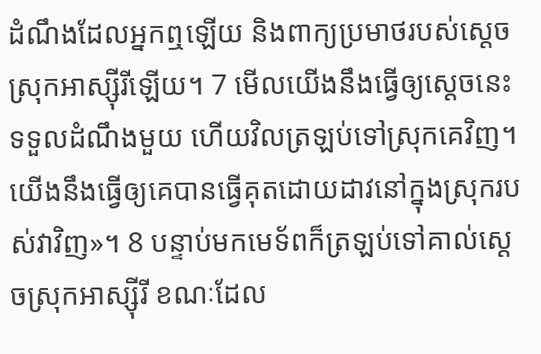ដំណឹងដែលអ្នកឮឡើយ និងពាក្យប្រមាថរបស់ស្តេចស្រុកអាស្ស៊ីរីឡើយ។ 7 មើលយើងនឹងធ្វើឲ្យស្តេចនេះទទួលដំណឹងមួយ ហើយវិលត្រឡប់ទៅស្រុកគេវិញ។ យើងនឹងធ្វើឲ្យគេបានធ្វើគុតដោយដាវនៅក្នុងស្រុករបស់វាវិញ»។ 8 បន្ទាប់មកមេទ័ពក៏ត្រឡប់ទៅគាល់ស្តេចស្រុកអាស្ស៊ីរី ខណៈដែល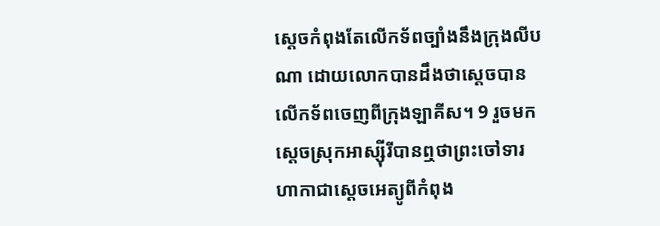ស្តេចកំពុងតែលើកទ័ពច្បាំងនឹងក្រុងលីបណា ដោយលោកបានដឹងថាស្តេចបានលើកទ័ពចេញពីក្រុងឡាគីស។ 9 រួចមកស្តេចស្រុកអាស្ស៊ីរីបានឮថាព្រះចៅទារហាកាជាស្តេចអេត្យូពីកំពុង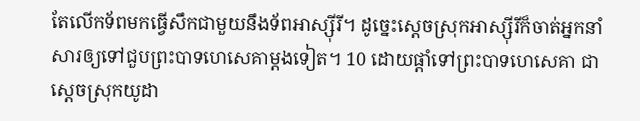តែលើកទ័ពមកធ្វើសឹកជាមួយនឹងទ័ពអាស្ស៊ីរី។ ដូច្នេះស្តេចស្រុកអាស្ស៊ីរីក៏ចាត់អ្នកនាំសារឲ្យទៅជួបព្រះបាទហេសេគាម្តងទៀត។ 10 ដោយផ្តាំទៅព្រះបាទហេសេគា ជាស្តេចស្រុកយូដា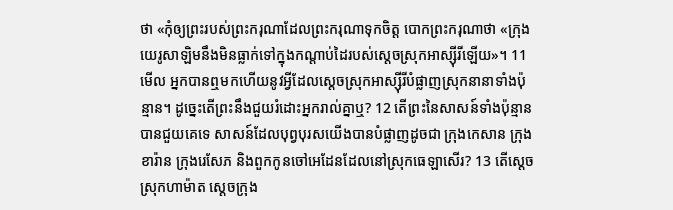ថា «កុំឲ្យព្រះរបស់ព្រះករុណាដែលព្រះករុណាទុកចិត្ត បោកព្រះករុណាថា «ក្រុងយេរូសាឡិមនឹងមិនធ្លាក់ទៅក្នុងកណ្តាប់ដៃរបស់ស្តេចស្រុកអាស្ស៊ីរីឡើយ»។ 11 មើល អ្នកបានឮមកហើយនូវអ្វីដែលស្តេចស្រុកអាស្ស៊ីរីបំផ្លាញស្រុកនានាទាំងប៉ុន្មាន។ ដូច្នេះតើព្រះនឹងជួយរំដោះអ្នករាល់គ្នាឬ? 12 តើព្រះនៃសាសន៍ទាំងប៉ុន្មានបានជួយគេទេ សាសន៍ដែលបុព្វបុរសយើងបានបំផ្លាញដូចជា ក្រុងកេសាន ក្រុងខារ៉ាន ក្រុងរេសែភ និងពួកកូនចៅអេដែនដែលនៅស្រុកធេឡាសើរ? 13 តើស្តេចស្រុកហាម៉ាត ស្តេចក្រុង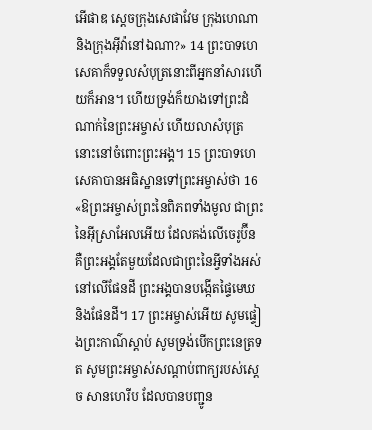អើផាឌ ស្តេចក្រុងសេផាវែម ក្រុងហេណា និងក្រុងអ៊ីវ៉ានៅឯណា?» 14 ព្រះបាទហេសេគាក៏ទទួលសំបុត្រនោះពីអ្នកនាំសារហើយក៏អាន។ ហើយទ្រង់ក៏យាងទៅព្រះដំណាក់នៃព្រះអម្ចាស់ ហើយលាសំបុត្រនោះនៅចំពោះព្រះអង្គ។ 15 ព្រះបាទហេសេគាបានអធិស្ឋានទៅព្រះអម្ចាស់ថា 16 «ឱព្រះអម្ចាស់ព្រះនៃពិភពទាំងមូល ជាព្រះនៃអុីស្រាអែលអើយ ដែលគង់លើចេរូប៊ីន គឺព្រះអង្គតែមួយដែលជាព្រះនៃអ្វីទាំងអស់នៅលើផែនដី ព្រះអង្គបានបង្កើតផ្ទៃមេឃ និងផែនដី។ 17 ព្រះអម្ចាស់អើយ សូមផ្ទៀងព្រះកាណ៌ស្តាប់ សូមទ្រង់បើកព្រះនេត្រទត សូមព្រះអម្ចាស់សណ្តាប់ពាក្យរបស់ស្តេច សានហេរីប ដែលបានបញ្ជូន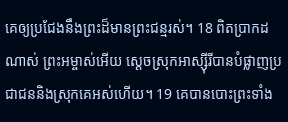គេឲ្យប្រជែងនឹងព្រះដ៏មានព្រះជន្មរស់។ 18 ពិតប្រាកដណាស់ ព្រះអម្ចាស់អើយ ស្តេចស្រុកអាស្ស៊ីរីបានបំផ្លាញប្រជាជននិងស្រុកគេអស់ហើយ។ 19 គេបានបោះព្រះទាំង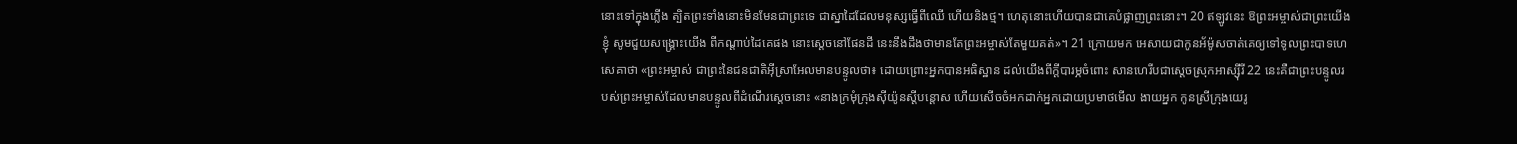នោះទៅក្នុងភ្លើង ត្បិតព្រះទាំងនោះមិនមែនជាព្រះទេ ជាស្នាដៃដែលមនុស្សធ្វើពីឈើ ហើយនិងថ្ម។ ហេតុនោះហើយបានជាគេបំផ្លាញព្រះនោះ។ 20 ឥឡូវនេះ ឱព្រះអម្ចាស់ជាព្រះយើងខ្ញុំ សូមជួយសង្គ្រោះយើង ពីកណ្តាប់ដៃគេផង នោះស្តេចនៅផែនដី នេះនឹងដឹងថាមានតែព្រះអម្ចាស់តែមួយគត់»។ 21 ក្រោយមក អេសាយជាកូនអ័ម៉ូសចាត់គេឲ្យទៅទូលព្រះបាទហេសេគាថា «ព្រះអម្ចាស់ ជាព្រះនៃជនជាតិអុីស្រាអែលមានបន្ទូលថា៖ ដោយព្រោះអ្នកបានអធិស្ឋាន ដល់យើងពីក្តីបារម្ភចំពោះ សានហេរីបជាស្តេចស្រុកអាស្ស៊ីរី 22 នេះគឺជាព្រះបន្ទូលរបស់ព្រះអម្ចាស់ដែលមានបន្ទូលពីដំណើរស្តេចនោះ «នាងក្រមុំក្រុងស៊ីយ៉ូនស្តីបន្តោស ហើយសើចចំអកដាក់អ្នកដោយប្រមាថមើល ងាយអ្នក កូនស្រីក្រុងយេរូ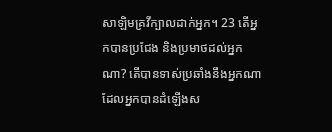សាឡិមគ្រវីក្បាលដាក់អ្នក។ 23 តើអ្នកបានប្រជែង និងប្រមាថដល់អ្នកណា? តើបានទាស់ប្រឆាំងនឹងអ្នកណា ដែលអ្នកបានដំឡើងស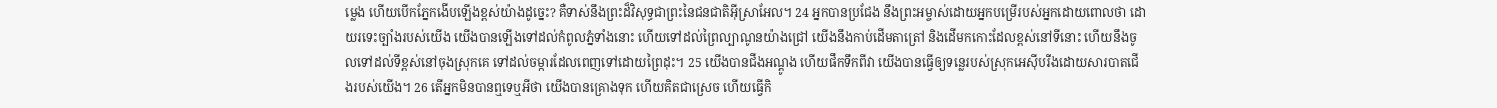ម្លេង ហើយបើកភ្នែកងើបឡើងខ្ពស់យ៉ាងដូច្នេះ? គឺទាស់នឹងព្រះដ៏វិសុទ្ធជាព្រះនៃជនជាតិអុីស្រាអែល។ 24 អ្នកបានប្រជែង នឹងព្រះអម្ចាស់ដោយអ្នកបម្រើរបស់អ្នកដោយពោលថា ដោយរទេះច្បាំងរបស់យើង យើងបានឡើងទៅដល់កំពូលភ្នំទាំងនោះ ហើយទៅដល់ព្រៃល្បាណូនយ៉ាងជ្រៅ យើងនឹងកាប់ដើមតាត្រៅ និងដើមកកោះដែលខ្ពស់នៅទីនោះ ហើយនឹងចូលទៅដល់ទីខ្ពស់នៅចុងស្រុកគេ ទៅដល់ចម្ការដែលពេញទៅដោយព្រៃដុះ។ 25 យើងបានជីងអណ្តូង ហើយផឹកទឹកពីវា យើងបានធ្វើឲ្យទន្លេរបស់ស្រុកអេស៊ីបរីងដោយសារបាតជើងរបស់យើង។ 26 តើអ្នកមិនបានឮទេឬអីថា យើងបានគ្រោងទុក ហើយគិតជាស្រេច ហើយធ្វើកិ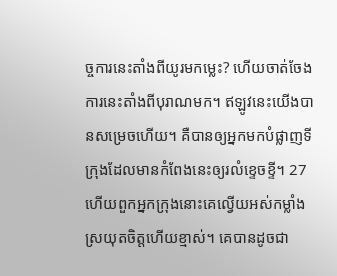ច្ចការនេះតាំងពីយូរមកម្លេះ? ហើយចាត់ចែងការនេះតាំងពីបុរាណមក។ ឥឡូវនេះយើងបានសម្រេចហើយ។ គឺបានឲ្យអ្នកមកបំផ្លាញទីក្រុងដែលមានកំពែងនេះឲ្យរលំខ្ទេចខ្ទី។ 27 ហើយពួកអ្នកក្រុងនោះគេល្វើយអស់កម្លាំង ស្រយុតចិត្តហើយខ្មាស់។ គេបានដូចជា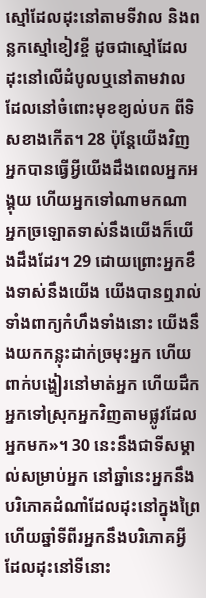ស្មៅដែលដុះនៅតាមទីវាល និងពន្លកស្មៅខៀវខ្ចី ដូចជាស្មៅដែលដុះនៅលើដំបូលឬនៅតាមវាល ដែលនៅចំពោះមុខខ្យល់បក ពីទិសខាងកើត។ 28 ប៉ុន្តែយើងវិញ អ្នកបានធ្វើអ្វីយើងដឹងពេលអ្នកអង្គុយ ហើយអ្នកទៅណាមកណា អ្នកច្រឡោតទាស់នឹងយើងក៏យើងដឹងដែរ។ 29 ដោយព្រោះអ្នកខឹងទាស់នឹងយើង យើងបានឮរាល់ទាំងពាក្យកំហឹងទាំងនោះ យើងនឹងយកកន្លុះដាក់ច្រមុះអ្នក ហើយពាក់បង្ហៀរនៅមាត់អ្នក ហើយដឹកអ្នកទៅស្រុកអ្នកវិញតាមផ្លូវដែលអ្នកមក»។ 30 នេះនឹងជាទីសម្គាល់សម្រាប់អ្នក នៅឆ្នាំនេះអ្នកនឹងបរិភោគដំណាំដែលដុះនៅក្នុងព្រៃ ហើយឆ្នាំទីពីរអ្នកនឹងបរិភោគអ្វីដែលដុះនៅទីនោះ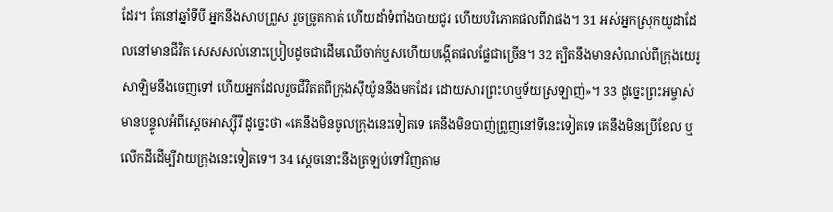ដែរ។ តែនៅឆ្នាំទីបី អ្នកនឹងសាបព្រួស រួចច្រូតកាត់ ហើយដាំទំពាំងបាយជូរ ហើយបរិភោគផលពីវាផង។ 31 អស់អ្នកស្រុកយូដាដែលនៅមានជីវិត សេសសល់នោះប្រៀបដូចជាដើមឈើចាក់ឬសហើយបង្កើតផលផ្លែជាច្រើន។ 32 ត្បិតនឹងមានសំណល់ពីក្រុងយេរូសាឡិមនឹងចេញទៅ ហើយអ្នកដែលរួចជីវិតតពីក្រុងស៊ីយ៉ូននឹងមកដែរ ដោយសារព្រះហឬទ័យស្រឡាញ់»។ 33 ដូច្នេះព្រះអម្ចាស់មានបន្ទូលអំពីស្តេចអាស្ស៊ីរី ដូច្នេះថា «គេនឹងមិនចូលក្រុងនេះទៀតទេ គេនឹងមិនបាញ់ព្រួញនៅទីនេះទៀតទេ គេនឹងមិនប្រើខែល ឬ លើកដីដើម្បីវាយក្រុងនេះទៀតទេ។ 34 ស្តេចនោះនឹងត្រឡប់ទៅវិញតាម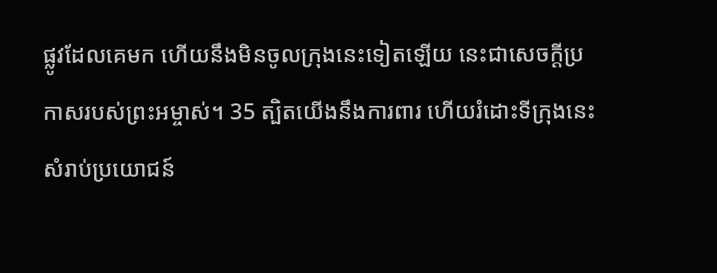ផ្លូវដែលគេមក ហើយនឹងមិនចូលក្រុងនេះទៀតឡើយ នេះជាសេចក្តីប្រកាសរបស់ព្រះអម្ចាស់។ 35 ត្បិតយើងនឹងការពារ ហើយរំដោះទីក្រុងនេះ សំរាប់ប្រយោជន៍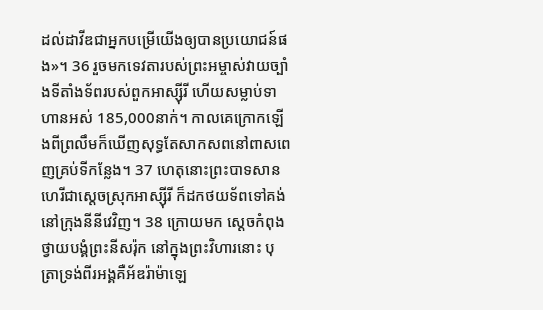ដល់ដាវីឌជាអ្នកបម្រើយើងឲ្យបានប្រយោជន៍ផង»។ 36 រួចមកទេវតារបស់ព្រះអម្ចាស់វាយច្បាំងទីតាំងទ័ពរបស់ពួកអាស្ស៊ីរី ហើយសម្លាប់ទាហានអស់ 185,000នាក់។ កាលគេក្រោកឡើងពីព្រលឹមក៏ឃើញសុទ្ធតែសាកសពនៅពាសពេញគ្រប់ទីកន្លែង។ 37 ហេតុនោះព្រះបាទសានហេរីជាស្តេចស្រុកអាស្ស៊ីរី ក៏ដកថយទ័ពទៅគង់នៅក្រុងនីនីវេវិញ។ 38 ក្រោយមក ស្តេចកំពុងថ្វាយបង្គំព្រះនីសរ៉ុក នៅក្នុងព្រះវិហារនោះ បុត្រាទ្រង់ពីរអង្គគឺអ័ឌរ៉ាម៉ាឡេ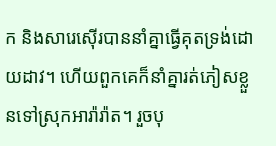ក និងសារេស៊ើរបាននាំគ្នាធ្វើគុតទ្រង់ដោយដាវ។ ហើយពួកគេក៏នាំគ្នារត់ភៀសខ្លួនទៅស្រុកអារ៉ារ៉ាត។ រួចបុ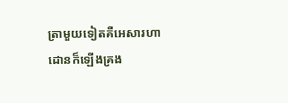ត្រាមួយទៀតគឺអេសារហាដោនក៏ឡើងគ្រង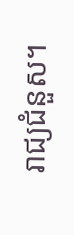រាជ្យជំនួស។